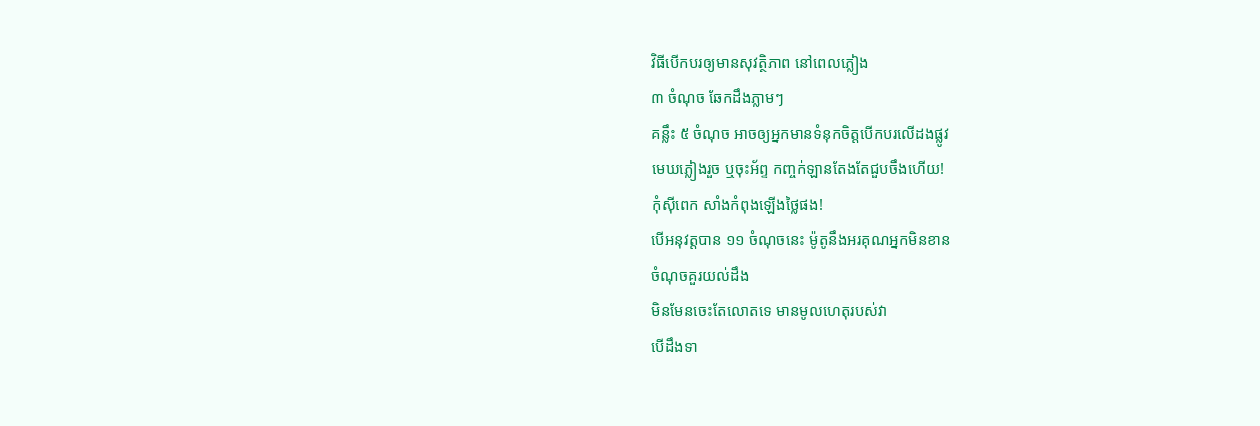វិធីបើកបរឲ្យមានសុវត្ថិភាព នៅពេលភ្លៀង
៣ ចំណុច ឆែកដឹងភ្លាមៗ
គន្លឹះ ៥ ចំណុច អាចឲ្យអ្នកមានទំនុកចិត្តបើកបរលើដងផ្លូវ
មេឃភ្លៀងរួច ឬចុះអ័ព្ទ កញ្ចក់ឡានតែងតែជួបចឹងហើយ!
កុំសុីពេក សាំងកំពុងឡើងថ្លៃផង!
បើអនុវត្តបាន ១១ ចំណុចនេះ ម៉ូតូនឹងអរគុណអ្នកមិនខាន
ចំណុចគួរយល់ដឹង
មិនមែនចេះតែលោតទេ មានមូលហេតុរបស់វា
បើដឹងទា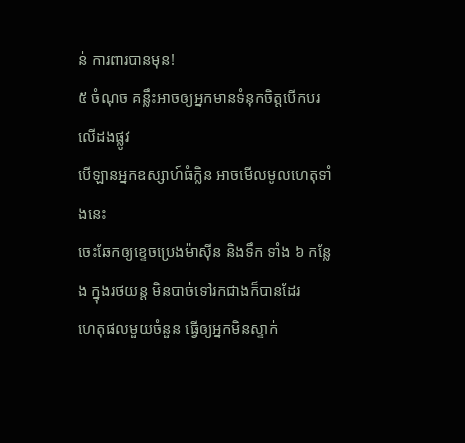ន់ ការពារបានមុន!
៥ ចំណុច គន្លឹះអាចឲ្យអ្នកមានទំនុកចិត្តបើកបរលើដងផ្លូវ
បើឡានអ្នកឧស្សាហ៍ធំក្លិន អាចមើលមូលហេតុទាំងនេះ
ចេះឆែកឲ្យខ្ទេចប្រេងម៉ាស៊ីន និងទឹក ទាំង ៦ កន្លែង ក្នុងរថយន្ត មិនបាច់ទៅរកជាងក៏បានដែរ
ហេតុផលមួយចំនួន ធ្វើឲ្យអ្នកមិនស្ទាក់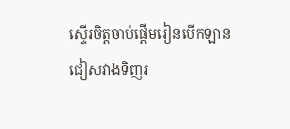ស្ទើរចិត្តចាប់ផ្ដើមរៀនបើកឡាន
ជៀសវាងទិញរ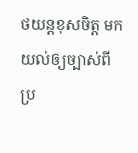ថយន្តខុសចិត្ត មកយល់ឲ្យច្បាស់ពីប្រ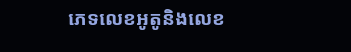ភេទលេខអូតូនិងលេខ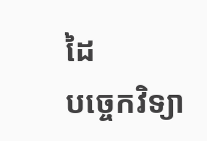ដៃ
បច្ចេកវិទ្យា